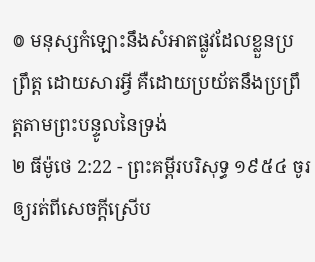៙ មនុស្សកំឡោះនឹងសំអាតផ្លូវដែលខ្លួនប្រព្រឹត្ត ដោយសារអ្វី គឺដោយប្រយ័តនឹងប្រព្រឹត្តតាមព្រះបន្ទូលនៃទ្រង់
២ ធីម៉ូថេ 2:22 - ព្រះគម្ពីរបរិសុទ្ធ ១៩៥៤ ចូរឲ្យរត់ពីសេចក្ដីស្រើប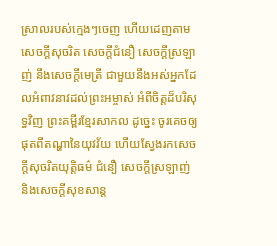ស្រាលរបស់ក្មេងៗចេញ ហើយដេញតាមសេចក្ដីសុចរិត សេចក្ដីជំនឿ សេចក្ដីស្រឡាញ់ នឹងសេចក្ដីមេត្រី ជាមួយនឹងអស់អ្នកដែលអំពាវនាវដល់ព្រះអម្ចាស់ អំពីចិត្តដ៏បរិសុទ្ធវិញ ព្រះគម្ពីរខ្មែរសាកល ដូច្នេះ ចូរគេចឲ្យផុតពីតណ្ហានៃយុវវ័យ ហើយស្វែងរកសេចក្ដីសុចរិតយុត្តិធម៌ ជំនឿ សេចក្ដីស្រឡាញ់ និងសេចក្ដីសុខសាន្ត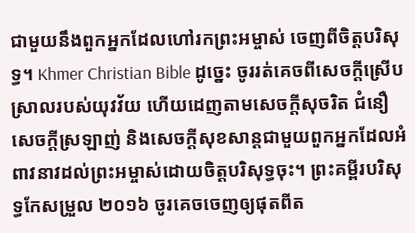ជាមួយនឹងពួកអ្នកដែលហៅរកព្រះអម្ចាស់ ចេញពីចិត្តបរិសុទ្ធ។ Khmer Christian Bible ដូច្នេះ ចូររត់គេចពីសេចក្ដីស្រើបស្រាលរបស់យុវវ័យ ហើយដេញតាមសេចក្ដីសុចរិត ជំនឿ សេចក្ដីស្រឡាញ់ និងសេចក្ដីសុខសាន្តជាមួយពួកអ្នកដែលអំពាវនាវដល់ព្រះអម្ចាស់ដោយចិត្តបរិសុទ្ធចុះ។ ព្រះគម្ពីរបរិសុទ្ធកែសម្រួល ២០១៦ ចូរគេចចេញឲ្យផុតពីត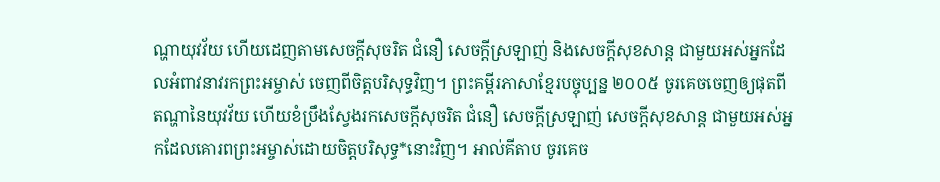ណ្ហាយុវវ័យ ហើយដេញតាមសេចក្ដីសុចរិត ជំនឿ សេចក្ដីស្រឡាញ់ និងសេចក្ដីសុខសាន្ត ជាមួយអស់អ្នកដែលអំពាវនាវរកព្រះអម្ចាស់ ចេញពីចិត្តបរិសុទ្ធវិញ។ ព្រះគម្ពីរភាសាខ្មែរបច្ចុប្បន្ន ២០០៥ ចូរគេចចេញឲ្យផុតពីតណ្ហានៃយុវវ័យ ហើយខំប្រឹងស្វែងរកសេចក្ដីសុចរិត ជំនឿ សេចក្ដីស្រឡាញ់ សេចក្ដីសុខសាន្ត ជាមួយអស់អ្នកដែលគោរពព្រះអម្ចាស់ដោយចិត្តបរិសុទ្ធ*នោះវិញ។ អាល់គីតាប ចូរគេច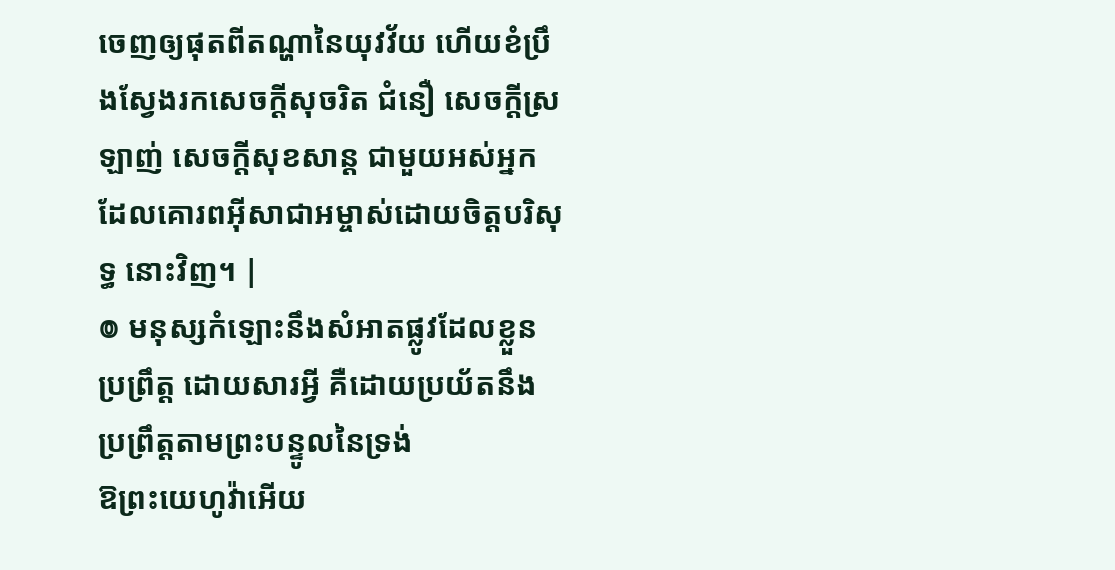ចេញឲ្យផុតពីតណ្ហានៃយុវវ័យ ហើយខំប្រឹងស្វែងរកសេចក្ដីសុចរិត ជំនឿ សេចក្ដីស្រឡាញ់ សេចក្ដីសុខសាន្ដ ជាមួយអស់អ្នកដែលគោរពអ៊ីសាជាអម្ចាស់ដោយចិត្ដបរិសុទ្ធ នោះវិញ។ |
៙ មនុស្សកំឡោះនឹងសំអាតផ្លូវដែលខ្លួនប្រព្រឹត្ត ដោយសារអ្វី គឺដោយប្រយ័តនឹងប្រព្រឹត្តតាមព្រះបន្ទូលនៃទ្រង់
ឱព្រះយេហូវ៉ាអើយ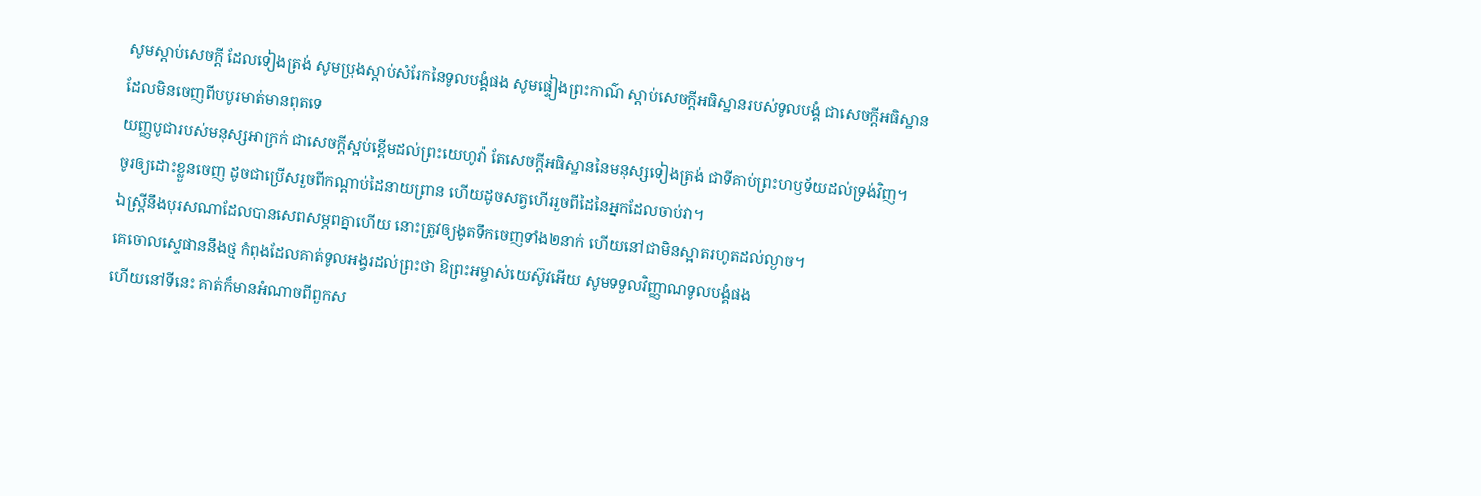សូមស្តាប់សេចក្ដី ដែលទៀងត្រង់ សូមប្រុងស្តាប់សំរែកនៃទូលបង្គំផង សូមផ្ទៀងព្រះកាណ៌ ស្តាប់សេចក្ដីអធិស្ឋានរបស់ទូលបង្គំ ជាសេចក្ដីអធិស្ឋាន ដែលមិនចេញពីបបូរមាត់មានពុតទេ
យញ្ញបូជារបស់មនុស្សអាក្រក់ ជាសេចក្ដីស្អប់ខ្ពើមដល់ព្រះយេហូវ៉ា តែសេចក្ដីអធិស្ឋាននៃមនុស្សទៀងត្រង់ ជាទីគាប់ព្រះហឫទ័យដល់ទ្រង់វិញ។
ចូរឲ្យដោះខ្លួនចេញ ដូចជាប្រើសរួចពីកណ្តាប់ដៃនាយព្រាន ហើយដូចសត្វហើររួចពីដៃនៃអ្នកដែលចាប់វា។
ឯស្ត្រីនឹងបុរសណាដែលបានសេពសម្ភពគ្នាហើយ នោះត្រូវឲ្យងូតទឹកចេញទាំង២នាក់ ហើយនៅជាមិនស្អាតរហូតដល់ល្ងាច។
គេចោលស្ទេផាននឹងថ្ម កំពុងដែលគាត់ទូលអង្វរដល់ព្រះថា ឱព្រះអម្ចាស់យេស៊ូវអើយ សូមទទួលវិញ្ញាណទូលបង្គំផង
ហើយនៅទីនេះ គាត់ក៏មានអំណាចពីពួកស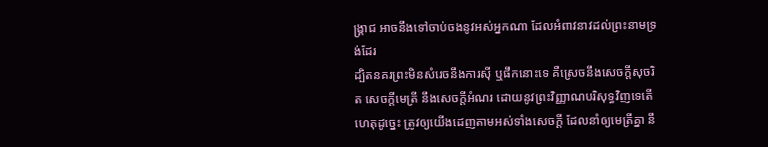ង្គ្រាជ អាចនឹងទៅចាប់ចងនូវអស់អ្នកណា ដែលអំពាវនាវដល់ព្រះនាមទ្រង់ដែរ
ដ្បិតនគរព្រះមិនសំរេចនឹងការស៊ី ឬផឹកនោះទេ គឺស្រេចនឹងសេចក្ដីសុចរិត សេចក្ដីមេត្រី នឹងសេចក្ដីអំណរ ដោយនូវព្រះវិញ្ញាណបរិសុទ្ធវិញទេតើ
ហេតុដូច្នេះ ត្រូវឲ្យយើងដេញតាមអស់ទាំងសេចក្ដី ដែលនាំឲ្យមេត្រីគ្នា នឹ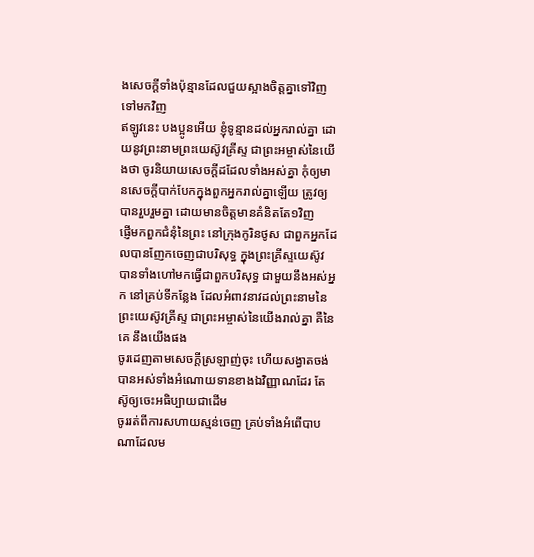ងសេចក្ដីទាំងប៉ុន្មានដែលជួយស្អាងចិត្តគ្នាទៅវិញទៅមកវិញ
ឥឡូវនេះ បងប្អូនអើយ ខ្ញុំទូន្មានដល់អ្នករាល់គ្នា ដោយនូវព្រះនាមព្រះយេស៊ូវគ្រីស្ទ ជាព្រះអម្ចាស់នៃយើងថា ចូរនិយាយសេចក្ដីដដែលទាំងអស់គ្នា កុំឲ្យមានសេចក្ដីបាក់បែកក្នុងពួកអ្នករាល់គ្នាឡើយ ត្រូវឲ្យបានរួបរួមគ្នា ដោយមានចិត្តមានគំនិតតែ១វិញ
ផ្ញើមកពួកជំនុំនៃព្រះ នៅក្រុងកូរិនថូស ជាពួកអ្នកដែលបានញែកចេញជាបរិសុទ្ធ ក្នុងព្រះគ្រីស្ទយេស៊ូវ បានទាំងហៅមកធ្វើជាពួកបរិសុទ្ធ ជាមួយនឹងអស់អ្នក នៅគ្រប់ទីកន្លែង ដែលអំពាវនាវដល់ព្រះនាមនៃព្រះយេស៊ូវគ្រីស្ទ ជាព្រះអម្ចាស់នៃយើងរាល់គ្នា គឺនៃគេ នឹងយើងផង
ចូរដេញតាមសេចក្ដីស្រឡាញ់ចុះ ហើយសង្វាតចង់បានអស់ទាំងអំណោយទានខាងឯវិញ្ញាណដែរ តែស៊ូឲ្យចេះអធិប្បាយជាដើម
ចូររត់ពីការសហាយស្មន់ចេញ គ្រប់ទាំងអំពើបាបណាដែលម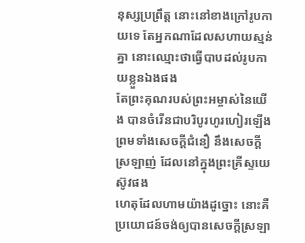នុស្សប្រព្រឹត្ត នោះនៅខាងក្រៅរូបកាយទេ តែអ្នកណាដែលសហាយស្មន់គ្នា នោះឈ្មោះថាធ្វើបាបដល់រូបកាយខ្លួនឯងផង
តែព្រះគុណរបស់ព្រះអម្ចាស់នៃយើង បានចំរើនជាបរិបូរហូរហៀរឡើង ព្រមទាំងសេចក្ដីជំនឿ នឹងសេចក្ដីស្រឡាញ់ ដែលនៅក្នុងព្រះគ្រីស្ទយេស៊ូវផង
ហេតុដែលហាមយ៉ាងដូច្នោះ នោះគឺប្រយោជន៍ចង់ឲ្យបានសេចក្ដីស្រឡា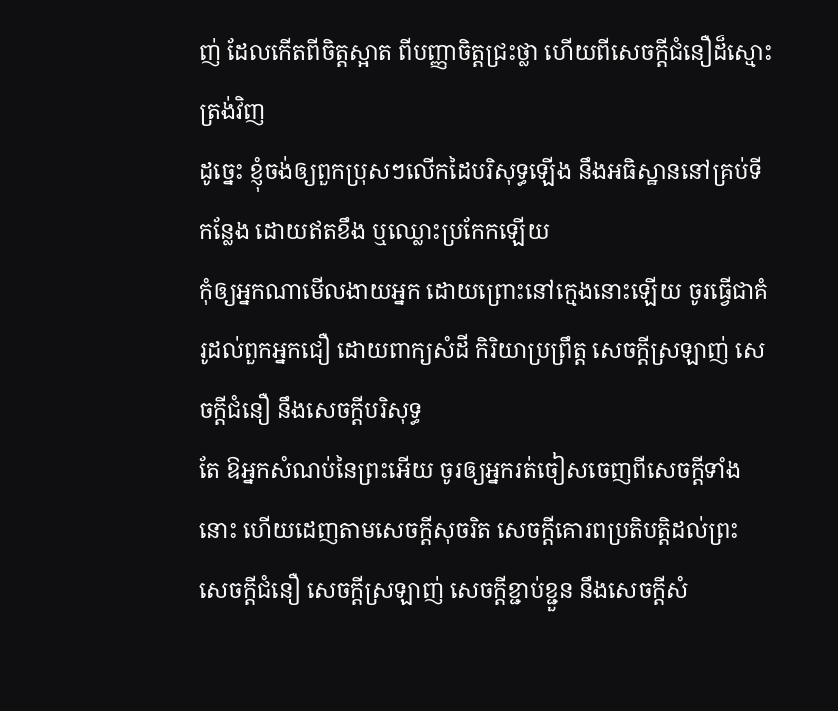ញ់ ដែលកើតពីចិត្តស្អាត ពីបញ្ញាចិត្តជ្រះថ្លា ហើយពីសេចក្ដីជំនឿដ៏ស្មោះត្រង់វិញ
ដូច្នេះ ខ្ញុំចង់ឲ្យពួកប្រុសៗលើកដៃបរិសុទ្ធឡើង នឹងអធិស្ឋាននៅគ្រប់ទីកន្លែង ដោយឥតខឹង ឬឈ្លោះប្រកែកឡើយ
កុំឲ្យអ្នកណាមើលងាយអ្នក ដោយព្រោះនៅក្មេងនោះឡើយ ចូរធ្វើជាគំរូដល់ពួកអ្នកជឿ ដោយពាក្យសំដី កិរិយាប្រព្រឹត្ត សេចក្ដីស្រឡាញ់ សេចក្ដីជំនឿ នឹងសេចក្ដីបរិសុទ្ធ
តែ ឱអ្នកសំណប់នៃព្រះអើយ ចូរឲ្យអ្នករត់ចៀសចេញពីសេចក្ដីទាំងនោះ ហើយដេញតាមសេចក្ដីសុចរិត សេចក្ដីគោរពប្រតិបត្តិដល់ព្រះ សេចក្ដីជំនឿ សេចក្ដីស្រឡាញ់ សេចក្ដីខ្ជាប់ខ្ជួន នឹងសេចក្ដីសំ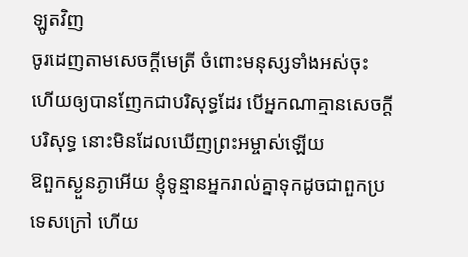ឡូតវិញ
ចូរដេញតាមសេចក្ដីមេត្រី ចំពោះមនុស្សទាំងអស់ចុះ ហើយឲ្យបានញែកជាបរិសុទ្ធដែរ បើអ្នកណាគ្មានសេចក្ដីបរិសុទ្ធ នោះមិនដែលឃើញព្រះអម្ចាស់ឡើយ
ឱពួកស្ងួនភ្ងាអើយ ខ្ញុំទូន្មានអ្នករាល់គ្នាទុកដូចជាពួកប្រទេសក្រៅ ហើយ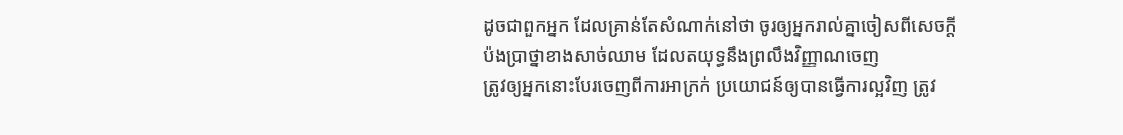ដូចជាពួកអ្នក ដែលគ្រាន់តែសំណាក់នៅថា ចូរឲ្យអ្នករាល់គ្នាចៀសពីសេចក្ដីប៉ងប្រាថ្នាខាងសាច់ឈាម ដែលតយុទ្ធនឹងព្រលឹងវិញ្ញាណចេញ
ត្រូវឲ្យអ្នកនោះបែរចេញពីការអាក្រក់ ប្រយោជន៍ឲ្យបានធ្វើការល្អវិញ ត្រូវ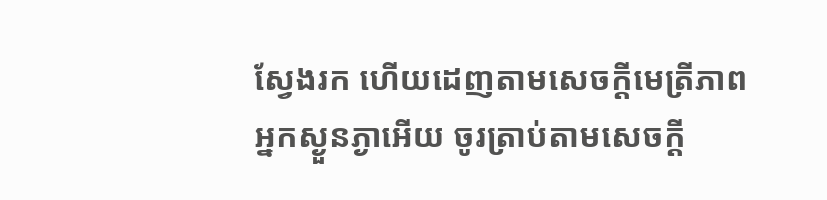ស្វែងរក ហើយដេញតាមសេចក្ដីមេត្រីភាព
អ្នកស្ងួនភ្ងាអើយ ចូរត្រាប់តាមសេចក្ដី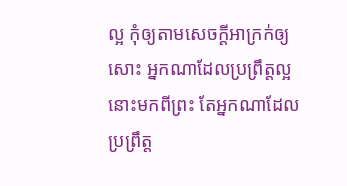ល្អ កុំឲ្យតាមសេចក្ដីអាក្រក់ឲ្យសោះ អ្នកណាដែលប្រព្រឹត្តល្អ នោះមកពីព្រះ តែអ្នកណាដែលប្រព្រឹត្ត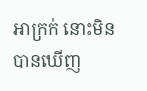អាក្រក់ នោះមិនបានឃើញ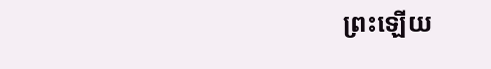ព្រះឡើយ